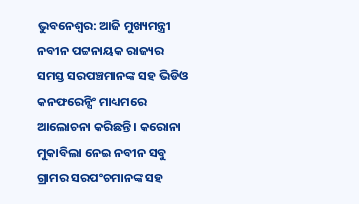ଭୁବନେଶ୍ୱର: ଆଜି ମୁଖ୍ୟମନ୍ତ୍ରୀ ନବୀନ ପଟ୍ଟନାୟକ ରାଜ୍ୟର ସମସ୍ତ ସରପଞ୍ଚମାନଙ୍କ ସହ ଭିଡିଓ କନଫରେନ୍ସିଂ ମାଧ୍ୟମରେ ଆଲୋଚନା କରିଛନ୍ତି । କରୋନା ମୁକାବିଲା ନେଇ ନବୀନ ସବୁ ଗ୍ରାମର ସରପଂଚମାନଙ୍କ ସହ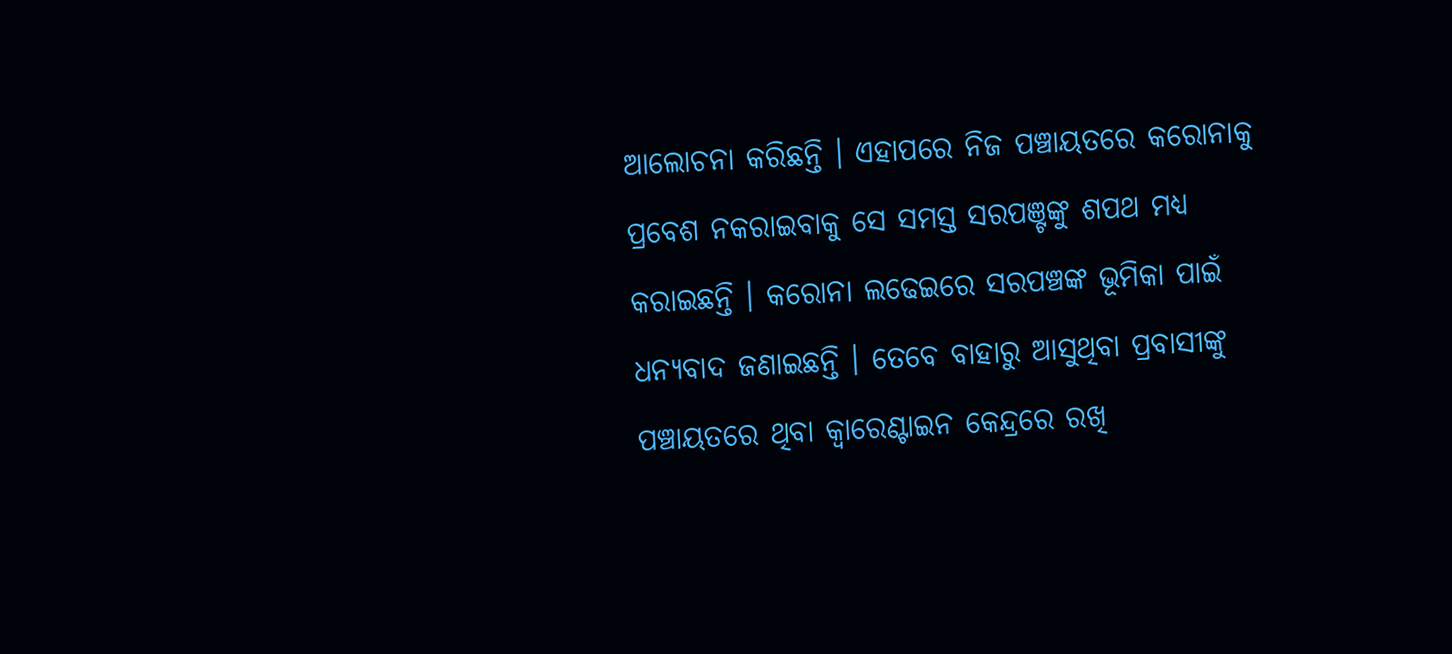ଆଲୋଚନା କରିଛନ୍ତି । ଏହାପରେ ନିଜ ପଞ୍ଚାୟତରେ କରୋନାକୁ ପ୍ରବେଶ ନକରାଇବାକୁ ସେ ସମସ୍ତ ସରପଞ୍ଟଙ୍କୁ ଶପଥ ମଧ୍ୟ କରାଇଛନ୍ତି । କରୋନା ଲଢେଇରେ ସରପଞ୍ଚଙ୍କ ଭୂମିକା ପାଇଁ ଧନ୍ୟବାଦ ଜଣାଇଛନ୍ତି । ତେବେ ବାହାରୁ ଆସୁଥିବା ପ୍ରବାସୀଙ୍କୁ ପଞ୍ଚାୟତରେ ଥିବା କ୍ୱାରେଣ୍ଟାଇନ କେନ୍ଦ୍ରରେ ରଖି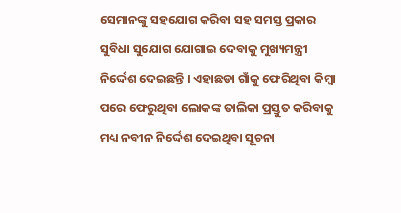ସେମାନଙ୍କୁ ସହଯୋଗ କରିବା ସହ ସମସ୍ତ ପ୍ରକାର ସୁବିଧା ସୁଯୋଗ ଯୋଗାଇ ଦେବାକୁ ମୁଖ୍ୟମନ୍ତ୍ରୀ ନିର୍ଦ୍ଦେଶ ଦେଇଛନ୍ତି । ଏହାଛଡା ଗାଁକୁ ଫେରିଥିବା କିମ୍ବା ପରେ ଫେରୁଥିବା ଲୋକଙ୍କ ତାଲିକା ପ୍ରସ୍ତୁତ କରିବାକୁ ମଧ୍ୟ ନବୀନ ନିର୍ଦ୍ଦେଶ ଦେଇଥିବା ସୂଚନା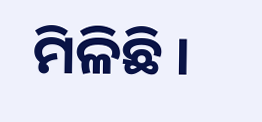ମିଳିଛି ।